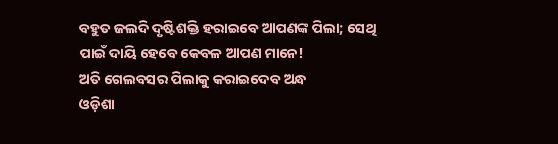ବହୁତ ଜଲଦି ଦୃଷ୍ଟିଶକ୍ତି ହରାଇବେ ଆପଣଙ୍କ ପିଲା; ସେଥି ପାଇଁ ଦାୟି ହେବେ କେବଳ ଆପଣ ମାନେ!
ଅତି ଗେଲବସର ପିଲାକୁ କରାଇଦେବ ଅନ୍ଧ
ଓଡ଼ିଶା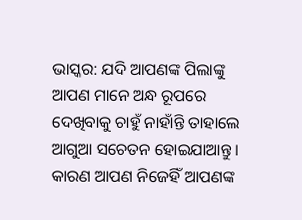ଭାସ୍କର: ଯଦି ଆପଣଙ୍କ ପିଲାଙ୍କୁ ଆପଣ ମାନେ ଅନ୍ଧ ରୂପରେ ଦେଖିବାକୁ ଚାହୁଁ ନାହାଁନ୍ତି ତାହାଲେ ଆଗୁଆ ସଚେତନ ହୋଇଯାଆନ୍ତୁ । କାରଣ ଆପଣ ନିଜେହିଁ ଆପଣଙ୍କ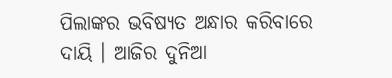ପିଲାଙ୍କର ଭବିଷ୍ୟତ ଅନ୍ଧାର କରିବାରେ ଦାୟି । ଆଜିର ଦୁନିଆ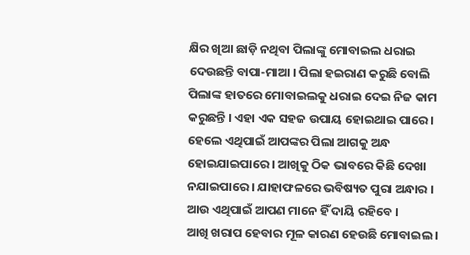କ୍ଷିର ଖିଆ ଛାଡ଼ି ନଥିବା ପିଲାଙ୍କୁ ମୋବାଇଲ ଧରାଇ ଦେଉଛନ୍ତି ବାପା-ମାଆ । ପିଲା ହଇରାଣ କରୁଛି ବୋଲି ପିଲାଙ୍କ ହାତରେ ମୋବାଇଲକୁ ଧରାଇ ଦେଇ ନିଜ କାମ କରୁଛନ୍ତି । ଏହା ଏକ ସହଜ ଉପାୟ ହୋଇଥାଇ ପାରେ । ହେଲେ ଏଥିପାଇଁ ଆପଙ୍କର ପିଲା ଆଗକୁ ଅନ୍ଧ ହୋଇଯାଇପାରେ । ଆଖିକୁ ଠିକ ଭାବରେ କିଛି ଦେଖା ନଯାଇପାରେ । ଯାହାଫଳରେ ଭବିଷ୍ୟତ ପୁରା ଅନ୍ଧାର । ଆଉ ଏଥିପାଇଁ ଆପଣ ମାନେ ହିଁ ଦାୟି ରହିବେ ।
ଆଖି ଖରାପ ହେବାର ମୂଳ କାରଣ ହେଉଛି ମୋବାଇଲ ।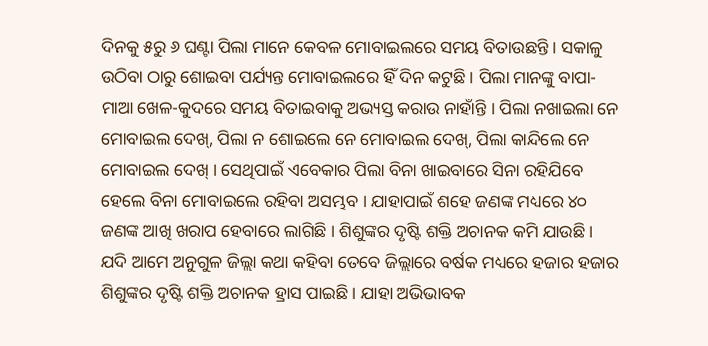ଦିନକୁ ୫ରୁ ୬ ଘଣ୍ଟା ପିଲା ମାନେ କେବଳ ମୋବାଇଲରେ ସମୟ ବିତାଉଛନ୍ତି । ସକାଳୁ ଉଠିବା ଠାରୁ ଶୋଇବା ପର୍ଯ୍ୟନ୍ତ ମୋବାଇଲରେ ହିଁ ଦିନ କଟୁଛି । ପିଲା ମାନଙ୍କୁ ବାପା-ମାଆ ଖେଳ-କୁଦରେ ସମୟ ବିତାଇବାକୁ ଅଭ୍ୟସ୍ତ କରାଉ ନାହାଁନ୍ତି । ପିଲା ନଖାଇଲା ନେ ମୋବାଇଲ ଦେଖ୍, ପିଲା ନ ଶୋଇଲେ ନେ ମୋବାଇଲ ଦେଖ୍, ପିଲା କାନ୍ଦିଲେ ନେ ମୋବାଇଲ ଦେଖ୍ । ସେଥିପାଇଁ ଏବେକାର ପିଲା ବିନା ଖାଇବାରେ ସିନା ରହିଯିବେ ହେଲେ ବିନା ମୋବାଇଲେ ରହିବା ଅସମ୍ଭବ । ଯାହାପାଇଁ ଶହେ ଜଣଙ୍କ ମଧ୍ୟରେ ୪୦ ଜଣଙ୍କ ଆଖି ଖରାପ ହେବାରେ ଲାଗିଛି । ଶିଶୁଙ୍କର ଦୃଷ୍ଟି ଶକ୍ତି ଅଚାନକ କମି ଯାଉଛି ।
ଯଦି ଆମେ ଅନୁଗୁଳ ଜିଲ୍ଲା କଥା କହିବା ତେବେ ଜିଲ୍ଲାରେ ବର୍ଷକ ମଧ୍ୟରେ ହଜାର ହଜାର ଶିଶୁଙ୍କର ଦୃଷ୍ଟି ଶକ୍ତି ଅଚାନକ ହ୍ରାସ ପାଇଛି । ଯାହା ଅଭିଭାବକ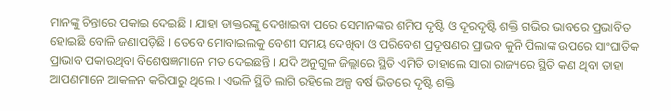ମାନଙ୍କୁ ଚିନ୍ତାରେ ପକାଇ ଦେଇଛି । ଯାହା ଡାକ୍ତରଙ୍କୁ ଦେଖାଇବା ପରେ ସେମାନଙ୍କର ଶମିପ ଦୃଷ୍ଟି ଓ ଦୂରଦୃଷ୍ଟି ଶକ୍ତି ଗଭିର ଭାବରେ ପ୍ରଭାବିତ ହୋଇଛି ବୋଳି ଜଣାପଡ଼ିଛି । ତେବେ ମୋବାଇଲକୁ ବେଶୀ ସମୟ ଦେଖିବା ଓ ପରିବେଶ ପ୍ରଦୂଷଣର ପ୍ରାଭବ କୁନି ପିଲାଙ୍କ ଉପରେ ସାଂଘାତିକ ପ୍ରାଭାବ ପକାଉଥିବା ବିଶେଷଜ୍ଞମାନେ ମତ ଦେଇଛନ୍ତି । ଯଦି ଅନୁଗୁଳ ଜିଲ୍ଲାରେ ସ୍ଥିତି ଏମିତି ତାହାଲେ ସାରା ରାଜ୍ୟରେ ସ୍ଥିତି କଣ ଥିବା ତାହା ଆପଣମାନେ ଆକଳନ କରିପାରୁ ଥିଲେ । ଏଭଳି ସ୍ଥିତି ଲାଗି ରହିଲେ ଅଳ୍ପ ବର୍ଷ ଭିତରେ ଦୃଷ୍ଟି ଶକ୍ତି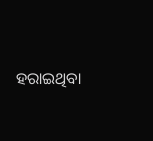ହରାଇଥିବା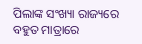ପିଲାଙ୍କ ସଂଖ୍ୟା ରାଜ୍ୟରେ ବହୁତ ମାତ୍ରାରେ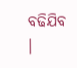ବଢିଯିବ ।